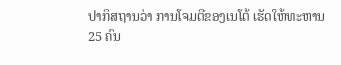ປາກິສຖານວ່າ ການໂຈມຕີຂອງເນໂຕ້ ເຮັດໃຫ້ທະຫານ 25 ຄົນ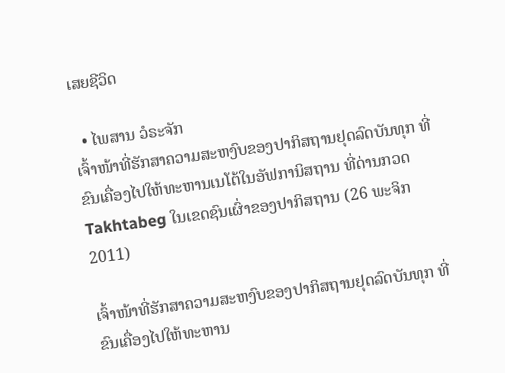ເສຍຊີວິດ

  • ໄພສານ ວໍຣະຈັກ
ເຈົ້າໜ້າທີ່ຮັກສາຄວາມສະຫງົບຂອງປາກິສຖານຢຸດລົດບັນທຸກ ທີ່ຂົນເຄື່ອງໄປໃຫ້ທະຫານເນໂຕ້ໃນອັຟການິສຖານ ທີ່ດ່ານກວດ Takhtabeg ໃນເຂດຊົນເຜົ່າຂອງປາກິສຖານ (26 ພະຈິກ 2011)

ເຈົ້າໜ້າທີ່ຮັກສາຄວາມສະຫງົບຂອງປາກິສຖານຢຸດລົດບັນທຸກ ທີ່ຂົນເຄື່ອງໄປໃຫ້ທະຫານ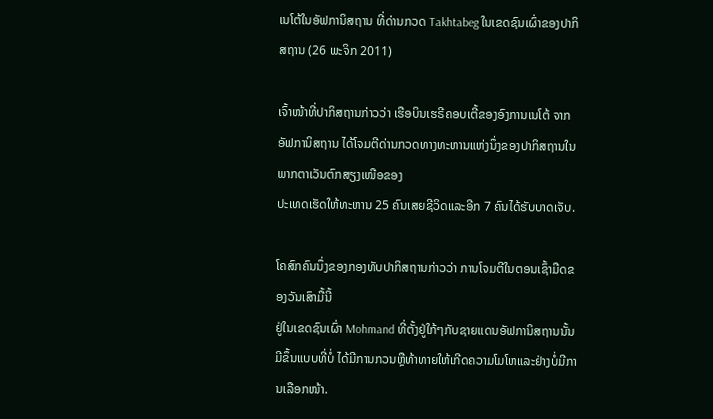ເນໂຕ້ໃນອັຟການິສຖານ ທີ່ດ່ານກວດ Takhtabeg ໃນເຂດຊົນເຜົ່າຂອງປາກິສຖານ (26 ພະຈິກ 2011)

ເຈົ້າໜ້າທີ່ປາກິສຖານກ່າວວ່າ ເຮືອບິນເຮຣີຄອບເຕີ້ຂອງອົງການເນໂຕ້ ຈາກອັຟການິສຖານ ໄດ້ໂຈມຕີດ່ານກວດທາງທະຫານແຫ່ງນຶ່ງຂອງປາກິສຖານໃນພາກຕາເວັນຕົກສຽງເໜືອຂອງ
ປະເທດເຮັດໃຫ້ທະຫານ 25 ຄົນເສຍຊີວິດແລະອີກ 7 ຄົນໄດ້ຮັບບາດເຈັບ.

ໂຄສົກຄົນນຶ່ງຂອງກອງທັບປາກິສຖານກ່າວວ່າ ການໂຈມຕີໃນຕອນເຊົ້າມືດຂອງວັນເສົາມື້ນີ້
ຢູ່ໃນເຂດຊົນເຜົ່າ Mohmand ທີ່ຕັ້ງຢູ່ໃກ້ໆກັບຊາຍແດນອັຟການິສຖານນັ້ນມີຂຶ້ນແບບທີ່ບໍ່ ໄດ້ມີການກວນຫຼືທ້າທາຍໃຫ້ເກີດຄວາມໂມໂຫແລະຢ່າງບໍ່ມີການເລືອກໜ້າ.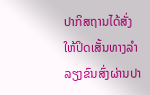ປາກິສຖານໄດ້ສັ່ງໃຫ້ປິດເສັ້ນທາງລຳລຽງຂົນສົ່ງຜ່ານປາ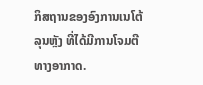ກິສຖານຂອງອົງການເນໂຕ້ລຸນຫຼັງ ທີ່ໄດ້ມີການໂຈມຕີທາງອາກາດ.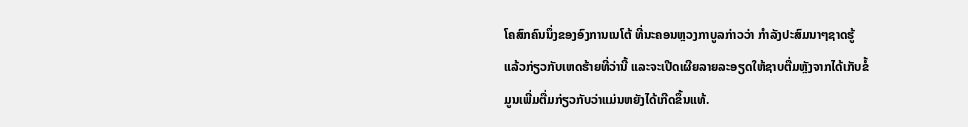ໂຄສົກຄົນນຶ່ງຂອງອົງການເນໂຕ້ ທີ່ນະຄອນຫຼວງກາບູລກ່າວວ່າ ກຳລັງປະສົມນາໆຊາດຮູ້
ແລ້ວກ່ຽວກັບເຫດຮ້າຍທີ່ວ່ານີ້ ແລະຈະເປີດເຜີຍລາຍລະອຽດໃຫ້ຊາບຕື່ມຫຼັງຈາກໄດ້ເກັບຂໍ້
ມູນເພີ່ມຕື່ມກ່ຽວກັບວ່າແມ່ນຫຍັງໄດ້ເກີດຂຶ້ນແທ້.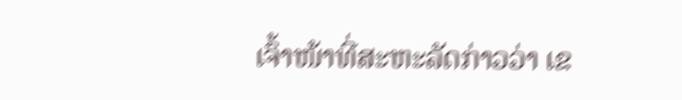ເຈົ້າໜ້າທີ່ສະຫະລັດກ່າວວ່າ ເຂ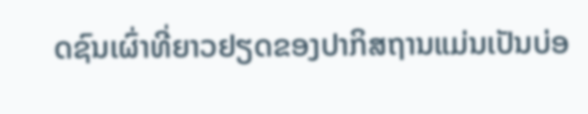ດຊົນເຜົ່າທີ່ຍາວຢຽດຂອງປາກິສຖານແມ່ນເປັນບ່ອ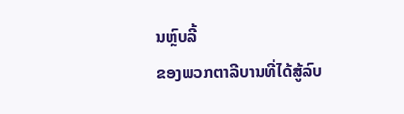ນຫຼົບລີ້
ຂອງພວກຕາລີບານທີ່ໄດ້ສູ້ລົບ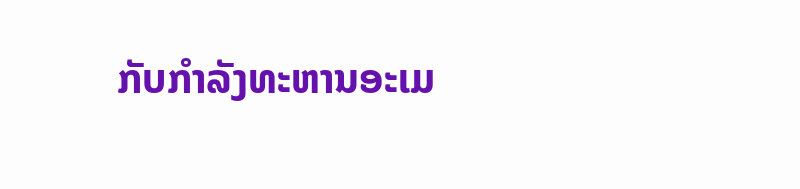ກັບກຳລັງທະຫານອະເມ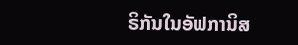ຣິກັນໃນອັຟການິສ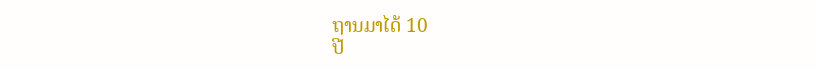ຖານມາໄດ້ 10
ປີ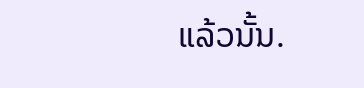ແລ້ວນັ້ນ.